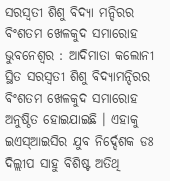ସରସ୍ୱତୀ ଶିଶୁ ବିଦ୍ୟା ମନ୍ଦିରର ବିଂଶତମ ଖେଳକୁଦ ସମାରୋହ
ଭୁବନେଶ୍ୱର : ଆଦିମାତା କଲୋନୀ ସ୍ଥିତ ସରସ୍ୱତୀ ଶିଶୁ ବିଦ୍ୟାମନ୍ଦିରର ବିଂଶତମ ଖେଳକୁଦ ସମାରୋହ ଅନୁଷ୍ଠିତ ହୋଇଯାଇଛି । ଏହାକୁ ଇଏସ୍ଆଇସିର ଯୁବ ନିର୍ଦ୍ଦେଶକ ଡଃ ଦିଲ୍ଲୀପ ସାହୁ ବିଶିଷ୍ଟ ଅତିଥି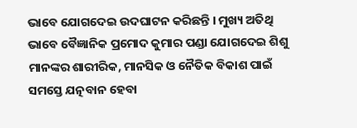ଭାବେ ଯୋଗଦେଇ ଉଦଘାଟନ କରିଛନ୍ତି । ମୁଖ୍ୟ ଅତିଥି ଭାବେ ବୈଜ୍ଞାନିକ ପ୍ରମୋଦ କୁମାର ପଣ୍ଡା ଯୋଗଦେଇ ଶିଶୁ ମାନଙ୍କର ଶାରୀରିକ, ମାନସିକ ଓ ନୈତିକ ବିକାଶ ପାଇଁ ସମସ୍ତେ ଯତ୍ନବାନ ହେବା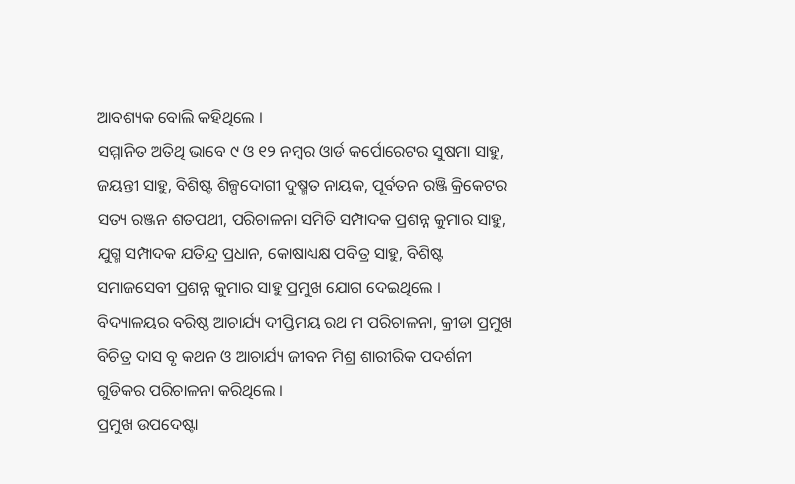ଆବଶ୍ୟକ ବୋଲି କହିଥିଲେ ।
ସମ୍ମାନିତ ଅତିଥି ଭାବେ ୯ ଓ ୧୨ ନମ୍ବର ଓାର୍ଡ କର୍ପୋରେଟର ସୁଷମା ସାହୁ, ଜୟନ୍ତୀ ସାହୁ, ବିଶିଷ୍ଟ ଶିଳ୍ପଦୋଗୀ ଦୁଷ୍ମତ ନାୟକ, ପୂର୍ବତନ ରଞ୍ଜି କ୍ରିକେଟର ସତ୍ୟ ରଞ୍ଜନ ଶତପଥୀ, ପରିଚାଳନା ସମିତି ସମ୍ପାଦକ ପ୍ରଶନ୍ନ କୁମାର ସାହୁ, ଯୁଗ୍ମ ସମ୍ପାଦକ ଯତିନ୍ଦ୍ର ପ୍ରଧାନ, କୋଷାଧ୍ୟକ୍ଷ ପବିତ୍ର ସାହୁ, ବିଶିଷ୍ଟ ସମାଜସେବୀ ପ୍ରଶନ୍ନ କୁମାର ସାହୁ ପ୍ରମୁଖ ଯୋଗ ଦେଇଥିଲେ । ବିଦ୍ୟାଳୟର ବରିଷ୍ଠ ଆଚାର୍ଯ୍ୟ ଦୀପ୍ତିମୟ ରଥ ମ ପରିଚାଳନା, କ୍ରୀଡା ପ୍ରମୁଖ ବିଚିତ୍ର ଦାସ ବୃ କଥନ ଓ ଆଚାର୍ଯ୍ୟ ଜୀବନ ମିଶ୍ର ଶାରୀରିକ ପଦର୍ଶନୀ ଗୁଡିକର ପରିଚାଳନା କରିଥିଲେ ।
ପ୍ରମୁଖ ଉପଦେଷ୍ଟା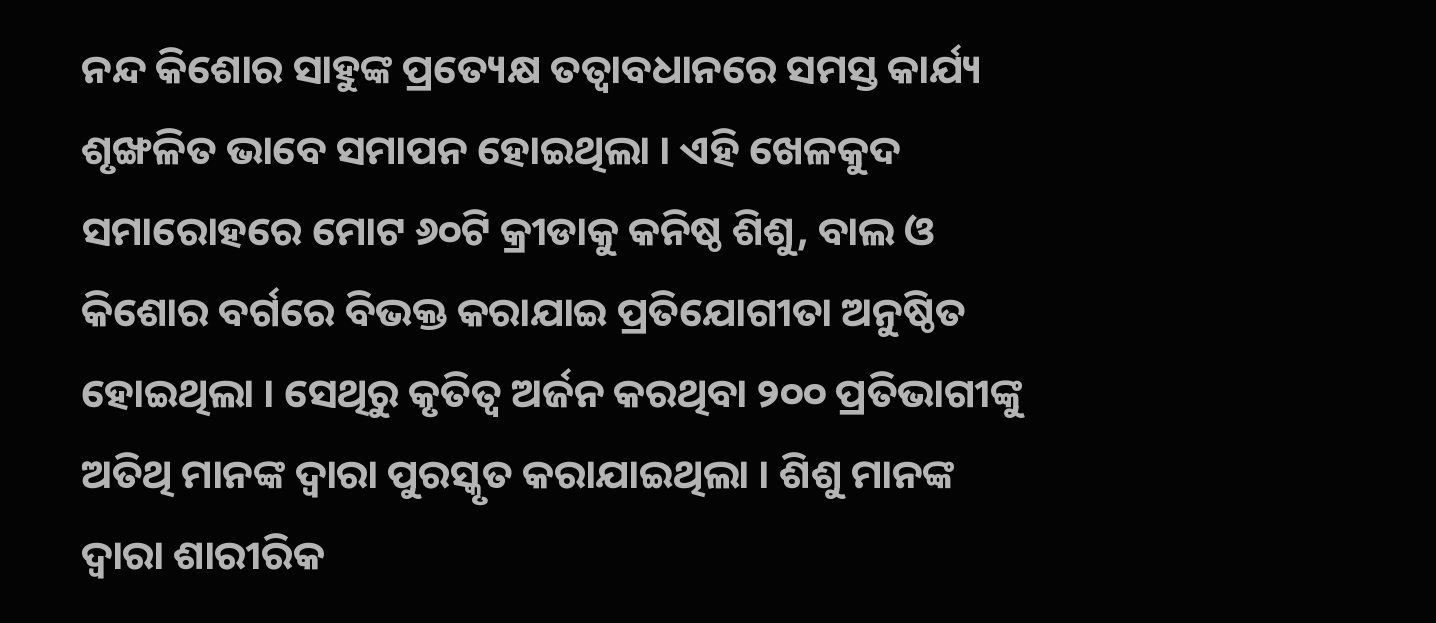ନନ୍ଦ କିଶୋର ସାହୁଙ୍କ ପ୍ରତ୍ୟେକ୍ଷ ତତ୍ୱାବଧାନରେ ସମସ୍ତ କାର୍ଯ୍ୟ ଶୃଙ୍ଖଳିତ ଭାବେ ସମାପନ ହୋଇଥିଲା । ଏହି ଖେଳକୁଦ ସମାରୋହରେ ମୋଟ ୬୦ଟି କ୍ରୀଡାକୁ କନିଷ୍ଠ ଶିଶୁ, ବାଲ ଓ କିଶୋର ବର୍ଗରେ ବିଭକ୍ତ କରାଯାଇ ପ୍ରତିଯୋଗୀତା ଅନୁଷ୍ଠିତ ହୋଇଥିଲା । ସେଥିରୁ କୃତିତ୍ୱ ଅର୍ଜନ କରଥିବା ୨୦୦ ପ୍ରତିଭାଗୀଙ୍କୁ ଅତିଥି ମାନଙ୍କ ଦ୍ୱାରା ପୁରସ୍କୃତ କରାଯାଇଥିଲା । ଶିଶୁ ମାନଙ୍କ ଦ୍ୱାରା ଶାରୀରିକ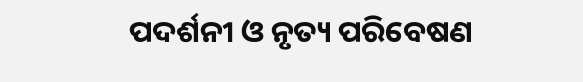ପଦର୍ଶନୀ ଓ ନୃତ୍ୟ ପରିବେଷଣ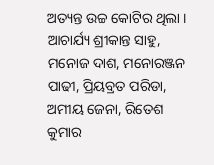ଅତ୍ୟନ୍ତ ଉଚ୍ଚ କୋଟିର ଥିଲା ।
ଆଚାର୍ଯ୍ୟ ଶ୍ରୀକାନ୍ତ ସାହୁ, ମନୋଜ ଦାଶ, ମନୋରଞ୍ଜନ ପାଢୀ, ପ୍ରିୟବ୍ରତ ପରିଡା, ଅମୀୟ ଜେନା, ରିତେଶ କୁମାର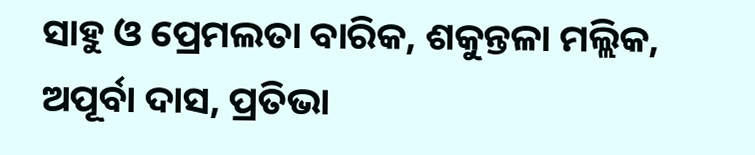ସାହୁ ଓ ପ୍ରେମଲତା ବାରିକ, ଶକୁନ୍ତଳା ମଲ୍ଲିକ, ଅପୂର୍ବା ଦାସ, ପ୍ରତିଭା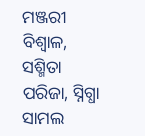ମଞ୍ଜରୀ ବିଶ୍ୱାଳ, ସଶ୍ମିତା ପରିଜା, ସ୍ନିଗ୍ଧା ସାମଲ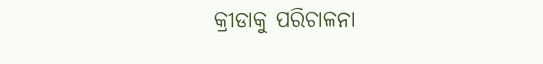କ୍ରୀଡାକୁ ପରିଚାଳନା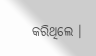କରିଥିଲେ ।